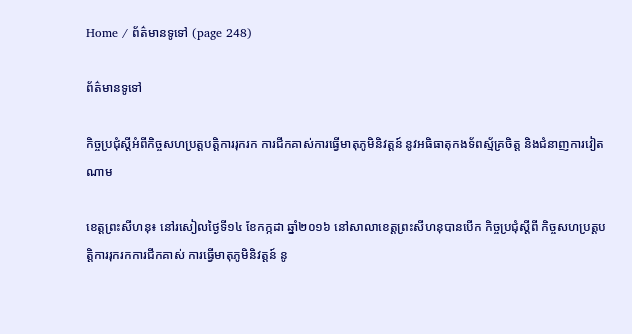Home / ព័ត៌មានទូទៅ (page 248)

ព័ត៌មានទូទៅ

កិច្ចប្រជុំស្តីអំពីកិច្ចសហប្រត្តបត្តិការរុករក ការជីកគាស់ការធ្វើមាតុភូមិនិវត្តន៍ នូវអធិធាតុកងទ័ពស្ម័គ្រចិត្ត និងជំនាញការវៀតណាម

ខេត្តព្រះសីហនុ៖ នៅរសៀលថ្ងៃទី១៤ ខែកក្កដា ឆ្នាំ២០១៦ នៅសាលាខេត្តព្រះសីហនុបានបើក កិច្ចប្រជុំស្តីពី កិច្ចសហប្រត្តបត្តិការរុករកការជីកគាស់ ការធ្វើមាតុភូមិនិវត្តន៍ នូ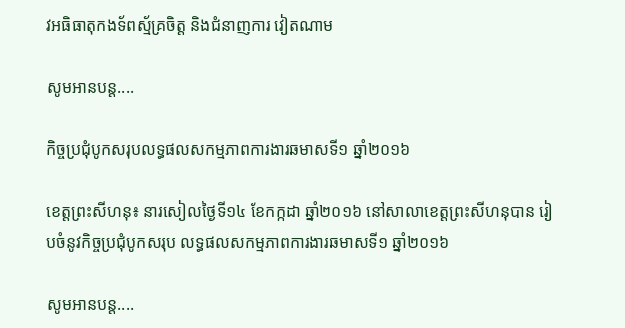វអធិធាតុកងទ័ពស្ម័គ្រចិត្ត និងជំនាញការ វៀតណាម

សូមអានបន្ត....

កិច្ចប្រជុំបូកសរុបលទ្ធផលសកម្មភាពការងារឆមាសទី១ ឆ្នាំ២០១៦

ខេត្តព្រះសីហនុ៖ នារសៀលថ្ងៃទី១៤ ខែកក្កដា ឆ្នាំ២០១៦ នៅសាលាខេត្តព្រះសីហនុបាន រៀបចំនូវកិច្ចប្រជុំបូកសរុប លទ្ធផលសកម្មភាពការងារឆមាសទី១ ឆ្នាំ២០១៦

សូមអានបន្ត....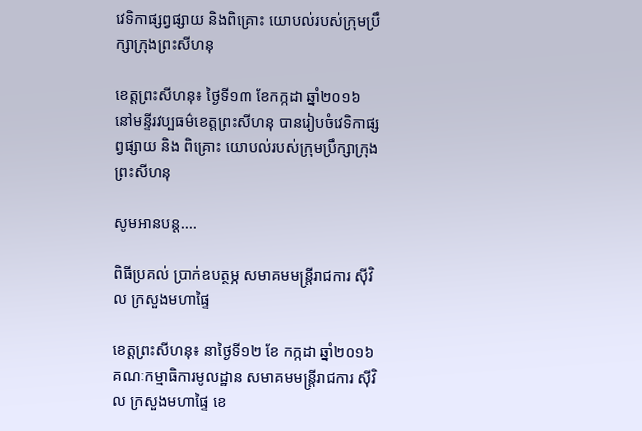វេទិកាផ្សព្វផ្សាយ និងពិគ្រោះ យោបល់របស់ក្រុមប្រឹក្សាក្រុងព្រះសីហនុ

ខេត្តព្រះសីហនុ៖ ថ្ងៃទី១៣ ខែកក្កដា ឆ្នាំ២០១៦ នៅមន្ទីរវប្បធម៌ខេត្តព្រះសីហនុ បានរៀបចំវេទិកាផ្សព្វផ្សាយ និង ពិគ្រោះ យោបល់របស់ក្រុមប្រឹក្សាក្រុងព្រះសីហនុ

សូមអានបន្ត....

ពិធីប្រគល់ ប្រាក់ឧបត្ថម្ភ សមាគមមន្រ្តីរាជការ សុីវិល ក្រសួងមហាផ្ទៃ

ខេត្តព្រះសីហនុ៖ នាថ្ងៃទី១២ ខែ កក្កដា ឆ្នាំ២០១៦ គណៈកម្មាធិការមូលដ្ឋាន សមាគមមន្រ្តីរាជការ សុីវិល ក្រសួងមហាផ្ទៃ ខេ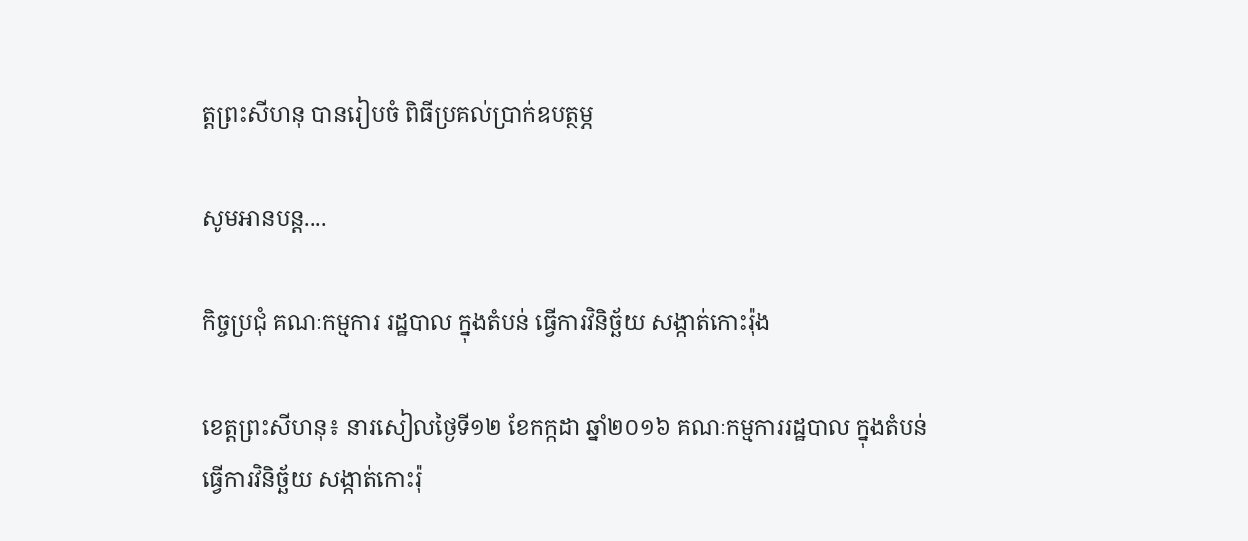ត្តព្រះសីហនុ បានរៀបចំ ពិធីប្រគល់ប្រាក់ឧបត្ថម្ភ

សូមអានបន្ត....

កិច្ចប្រជុំ គណៈកម្មការ រដ្ឋបាល ក្នុងតំបន់ ធ្វើការវិនិច្ឆ័យ សង្កាត់កោះរ៉ុង

ខេត្តព្រះសីហនុ៖ នារសៀលថ្ងៃទី១២ ខែកក្កដា ឆ្នាំ២០១៦ គណៈកម្មការរដ្ឋបាល ក្នុងតំបន់ ធ្វើការវិនិច្ឆ័យ សង្កាត់កោះរ៉ុ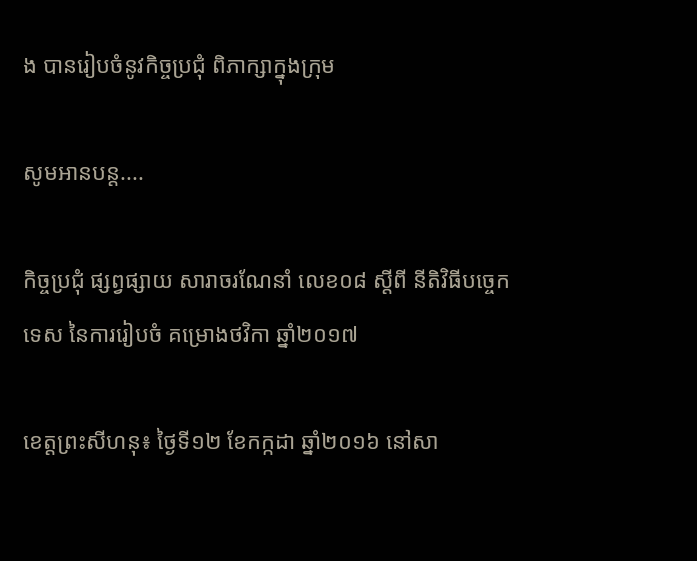ង បានរៀបចំនូវកិច្ចប្រជុំ ពិភាក្សាក្នុងក្រុម

សូមអានបន្ត....

កិច្ចប្រជុំ ផ្សព្វផ្សាយ សារាចរណែនាំ លេខ០៨ ស្តីពី នីតិវិធីបចេ្ចកទេស នៃការរៀបចំ គម្រោងថវិកា ឆ្នាំ២០១៧

ខេត្តព្រះសីហនុ៖ ថ្ងៃទី១២ ខែកក្កដា ឆ្នាំ២០១៦ នៅសា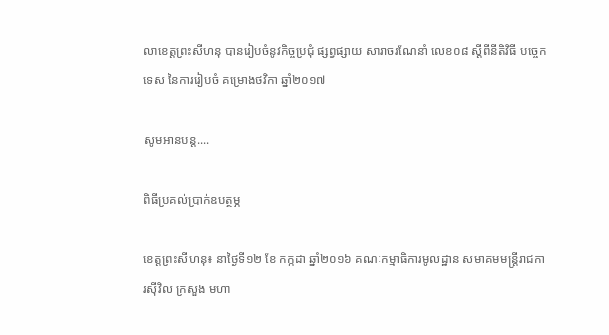លាខេត្តព្រះសីហនុ បានរៀបចំនូវកិច្ចប្រជុំ ផ្សព្វផ្សាយ សារាចរណែនាំ លេខ០៨ ស្តីពីនីតិវិធី បចេ្ចកទេស នៃការរៀបចំ គម្រោងថវិកា ឆ្នាំ២០១៧

សូមអានបន្ត....

ពិធីប្រគល់ប្រាក់ឧបត្ថម្ភ

ខេត្តព្រះសីហនុ៖ នាថ្ងៃទី១២ ខែ កក្កដា ឆ្នាំ២០១៦ គណៈកម្មាធិការមូលដ្ឋាន សមាគមមន្រ្តីរាជការសុីវិល ក្រសួង មហា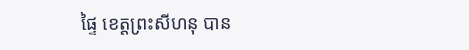ផ្ទៃ ខេត្តព្រះសីហនុ បាន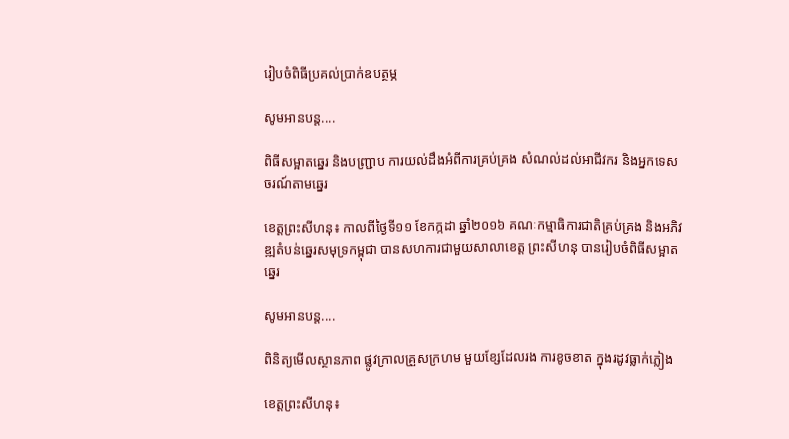រៀបចំពិធីប្រគល់ប្រាក់ឧបត្ថម្ភ

សូមអានបន្ត....

ពិធីសម្អាតឆ្នេរ និងបញ្ជា្រប ការយល់ដឹងអំពីការគ្រប់គ្រង សំណល់ដល់អាជីវករ និងអ្នកទេសចរណ៍តាមឆ្នេរ

ខេត្តព្រះសីហនុ៖ កាលពីថ្ងៃទី១១ ខែកក្កដា ឆ្នាំ២០១៦ គណៈកម្មាធិការជាតិគ្រប់គ្រង និងអភិវឌ្ឍតំបន់ឆ្នេរសមុទ្រកម្ពុជា បានសហការជាមួយសាលាខេត្ត ព្រះសីហនុ បានរៀបចំពិធីសម្អាតឆ្នេរ

សូមអានបន្ត....

ពិនិត្យមើលស្ថានភាព ផ្លូវក្រាលគ្រួសក្រហម មួយខ្សែដែលរង ការខូចខាត ក្នុងរដូវធ្លាក់ភ្លៀង

ខេត្តព្រះសីហនុ៖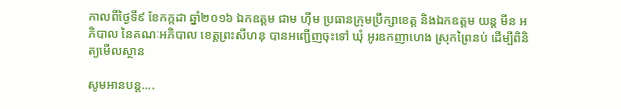កាលពីថ្ងៃទី៩ ខែកក្កដា ឆ្នាំ២០១៦ ឯកឧត្តម ជាម ហ៊ីម ប្រធានក្រុមប្រឹក្សាខេត្ត និងឯកឧត្តម យន្ត មីន អភិបាល នៃគណៈអភិបាល ខេត្តព្រះសីហនុ បានអញ្ជើញចុះទៅ ឃុំ អូរឧកញាហេង ស្រុកព្រៃនប់ ដើម្បីពិនិត្យមើលស្ថាន

សូមអានបន្ត....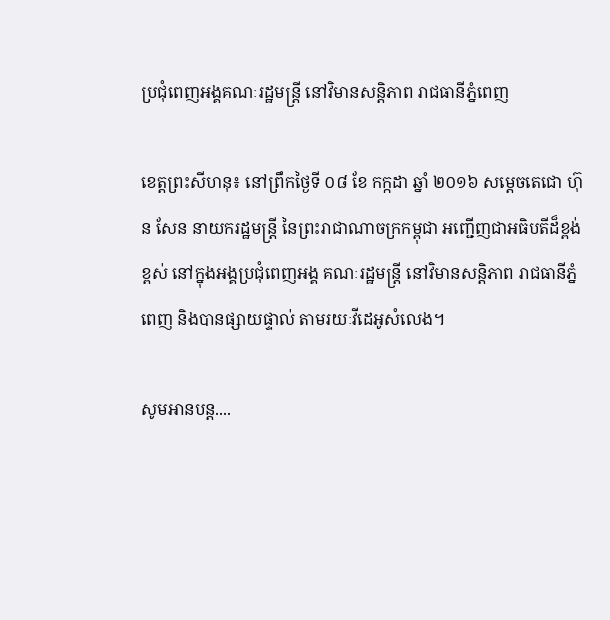ប្រជុំពេញអង្គគណៈរដ្ឋមន្ត្រី នៅវិមានសន្តិភាព រាជធានីភ្នំពេញ

ខេត្តព្រះសីហនុ៖ នៅព្រឹកថ្ងៃទី ០៨ ខែ កក្កដា ឆ្នាំ ២០១៦ សម្តេចតេជោ ហ៊ុន សែន នាយករដ្ឋមន្ត្រី នៃព្រះរាជាណាចក្រកម្ពុជា អញ្ជើញជាអធិបតីដ៏ខ្ពង់ខ្ពស់ នៅក្នុងអង្គប្រជុំពេញអង្គ គណៈរដ្ឋមន្ត្រី នៅវិមានសន្តិភាព រាជធានីភ្នំពេញ និងបានផ្សាយផ្ទាល់ តាមរយៈវីដេអូសំលេង។

សូមអានបន្ត....